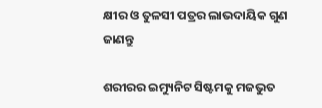କ୍ଷୀର ଓ ତୁଳସୀ ପତ୍ରର ଲାଭଦାୟିକ ଗୁଣ ଜାଣନ୍ତୁ

ଶରୀରର ଇମ୍ୟୁନିଟ ସିଷ୍ଟମକୁ ମଜଭୁତ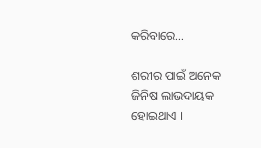କରିବାରେ…

ଶରୀର ପାଇଁ ଅନେକ ଜିନିଷ ଲାଭଦାୟକ ହୋଇଥାଏ ।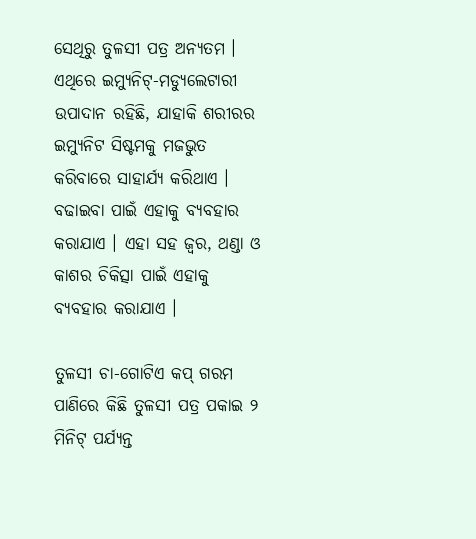ସେଥିରୁ ତୁଳସୀ ପତ୍ର ଅନ୍ୟତମ । ଏଥିରେ ଇମ୍ୟୁନିଟ୍-ମଡ୍ୟୁଲେଟାରୀ ଉପାଦାନ ରହିଛି, ଯାହାକି ଶରୀରର ଇମ୍ୟୁନିଟ ସିଷ୍ଟମକୁ ମଜଭୁତ କରିବାରେ ସାହାର୍ଯ୍ୟ କରିଥାଏ । ବଢାଇବା ପାଇଁ ଏହାକୁ ବ୍ୟବହାର କରାଯାଏ । ଏହା ସହ ଜ୍ୱର, ଥଣ୍ଡା ଓ କାଶର ଚିକିତ୍ସା ପାଇଁ ଏହାକୁ ବ୍ୟବହାର କରାଯାଏ ।

ତୁଳସୀ ଚା-ଗୋଟିଏ କପ୍ ଗରମ ପାଣିରେ କିଛି ତୁଳସୀ ପତ୍ର ପକାଇ ୨ ମିନିଟ୍ ପର୍ଯ୍ୟନ୍ତ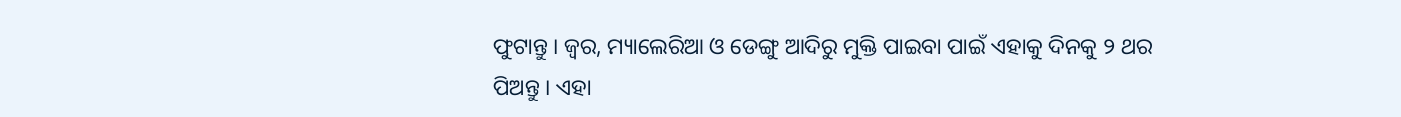ଫୁଟାନ୍ତୁ । ଜ୍ୱର, ମ୍ୟାଲେରିଆ ଓ ଡେଙ୍ଗୁ ଆଦିରୁ ମୁକ୍ତି ପାଇବା ପାଇଁ ଏହାକୁ ଦିନକୁ ୨ ଥର ପିଅନ୍ତୁ । ଏହା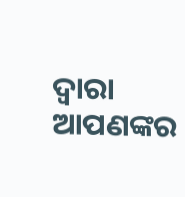ଦ୍ୱାରା ଆପଣଙ୍କର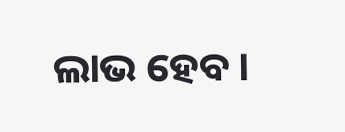ଲାଭ ହେବ ।